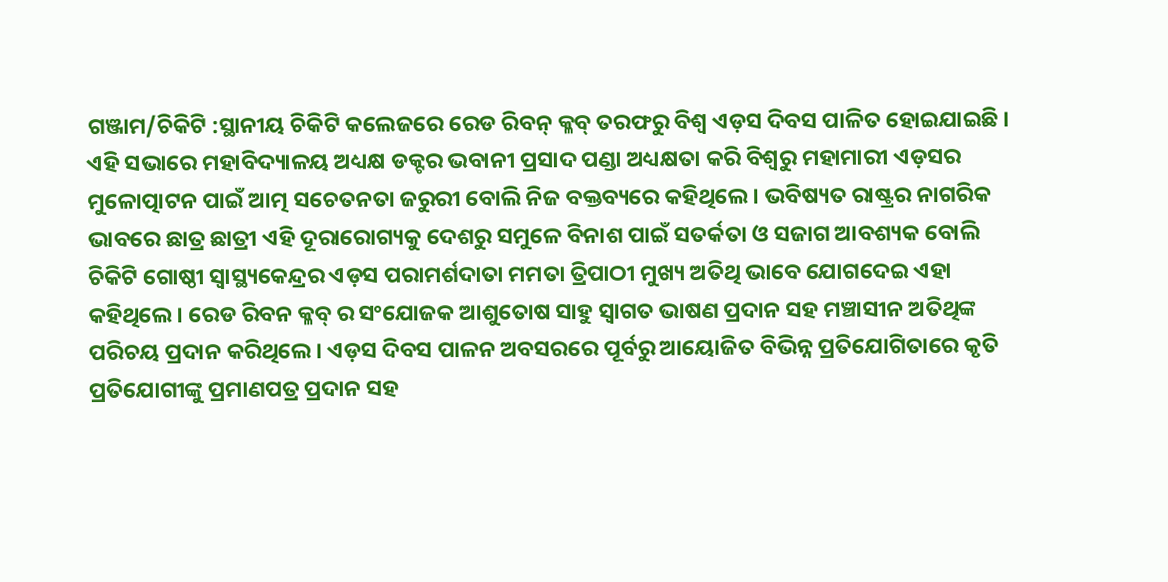ଗଞ୍ଜାମ/ଚିକିଟି :ସ୍ଥାନୀୟ ଚିକିଟି କଲେଜରେ ରେଡ ରିବନ୍ କ୍ଳବ୍ ତରଫରୁ ବିଶ୍ୱ ଏଡ଼ସ ଦିବସ ପାଳିତ ହୋଇଯାଇଛି । ଏହି ସଭାରେ ମହାବିଦ୍ୟାଳୟ ଅଧ୍ୟକ୍ଷ ଡକ୍ଟର ଭବାନୀ ପ୍ରସାଦ ପଣ୍ଡା ଅଧ୍ୟକ୍ଷତା କରି ବିଶ୍ୱରୁ ମହାମାରୀ ଏଡ଼ସର ମୁଳୋତ୍ପାଟନ ପାଇଁ ଆତ୍ମ ସଚେତନତା ଜରୁରୀ ବୋଲି ନିଜ ବକ୍ତବ୍ୟରେ କହିଥିଲେ । ଭବିଷ୍ୟତ ରାଷ୍ଟ୍ରର ନାଗରିକ ଭାବରେ ଛାତ୍ର ଛାତ୍ରୀ ଏହି ଦୂରାରୋଗ୍ୟକୁ ଦେଶରୁ ସମୁଳେ ବିନାଶ ପାଇଁ ସତର୍କତା ଓ ସଜାଗ ଆବଶ୍ୟକ ବୋଲି ଚିକିଟି ଗୋଷ୍ଠୀ ସ୍ୱାସ୍ଥ୍ୟକେନ୍ଦ୍ରର ଏଡ଼ସ ପରାମର୍ଶଦାତା ମମତା ତ୍ରିପାଠୀ ମୁଖ୍ୟ ଅତିଥି ଭାବେ ଯୋଗଦେଇ ଏହା କହିଥିଲେ । ରେଡ ରିବନ କ୍ଳବ୍ ର ସଂଯୋଜକ ଆଶୁତୋଷ ସାହୁ ସ୍ୱାଗତ ଭାଷଣ ପ୍ରଦାନ ସହ ମଞ୍ଚାସୀନ ଅତିଥିଙ୍କ ପରିଚୟ ପ୍ରଦାନ କରିଥିଲେ । ଏଡ଼ସ ଦିବସ ପାଳନ ଅବସରରେ ପୂର୍ବରୁ ଆୟୋଜିତ ବିଭିନ୍ନ ପ୍ରତିଯୋଗିତାରେ କୃତି ପ୍ରତିଯୋଗୀଙ୍କୁ ପ୍ରମାଣପତ୍ର ପ୍ରଦାନ ସହ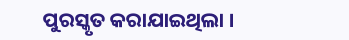ପୁରସ୍କୃତ କରାଯାଇଥିଲା ।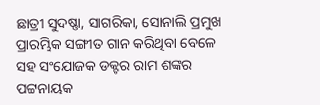ଛାତ୍ରୀ ସୁଦଷ୍ଣା, ସାଗରିକା, ସୋନାଲି ପ୍ରମୁଖ ପ୍ରାରମ୍ଭିକ ସଙ୍ଗୀତ ଗାନ କରିଥିବା ବେଳେ ସହ ସଂଯୋଜକ ଡକ୍ଟର ରାମ ଶଙ୍କର ପଟ୍ଟନାୟକ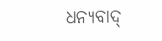ଧନ୍ୟବାଦ୍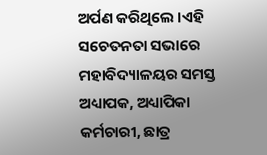ଅର୍ପଣ କରିଥିଲେ ।ଏହି ସଚେତନତା ସଭାରେ ମହାବିଦ୍ୟାଳୟର ସମସ୍ତ ଅଧ୍ୟାପକ, ଅଧ୍ୟାପିକା କର୍ମଚାରୀ, ଛାତ୍ର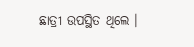ଛାତ୍ରୀ ଉପସ୍ଥିତ ଥିଲେ ।